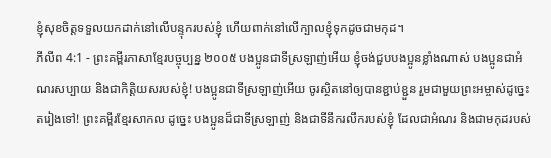ខ្ញុំសុខចិត្តទទួលយកដាក់នៅលើបន្ទុករបស់ខ្ញុំ ហើយពាក់នៅលើក្បាលខ្ញុំទុកដូចជាមកុដ។
ភីលីព 4:1 - ព្រះគម្ពីរភាសាខ្មែរបច្ចុប្បន្ន ២០០៥ បងប្អូនជាទីស្រឡាញ់អើយ ខ្ញុំចង់ជួបបងប្អូនខ្លាំងណាស់ បងប្អូនជាអំណរសប្បាយ និងជាកិត្តិយសរបស់ខ្ញុំ! បងប្អូនជាទីស្រឡាញ់អើយ ចូរស្ថិតនៅឲ្យបានខ្ជាប់ខ្ជួន រួមជាមួយព្រះអម្ចាស់ដូច្នេះតរៀងទៅ! ព្រះគម្ពីរខ្មែរសាកល ដូច្នេះ បងប្អូនដ៏ជាទីស្រឡាញ់ និងជាទីនឹករលឹករបស់ខ្ញុំ ដែលជាអំណរ និងជាមកុដរបស់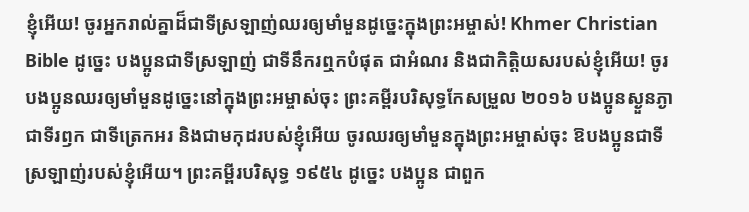ខ្ញុំអើយ! ចូរអ្នករាល់គ្នាដ៏ជាទីស្រឡាញ់ឈរឲ្យមាំមួនដូច្នេះក្នុងព្រះអម្ចាស់! Khmer Christian Bible ដូច្នេះ បងប្អូនជាទីស្រឡាញ់ ជាទីនឹករឮកបំផុត ជាអំណរ និងជាកិត្ដិយសរបស់ខ្ញុំអើយ! ចូរបងប្អូនឈរឲ្យមាំមួនដូច្នេះនៅក្នុងព្រះអម្ចាស់ចុះ ព្រះគម្ពីរបរិសុទ្ធកែសម្រួល ២០១៦ បងប្អូនស្ងួនភ្ងា ជាទីរឭក ជាទីត្រេកអរ និងជាមកុដរបស់ខ្ញុំអើយ ចូរឈរឲ្យមាំមួនក្នុងព្រះអម្ចាស់ចុះ ឱបងប្អូនជាទីស្រឡាញ់របស់ខ្ញុំអើយ។ ព្រះគម្ពីរបរិសុទ្ធ ១៩៥៤ ដូច្នេះ បងប្អូន ជាពួក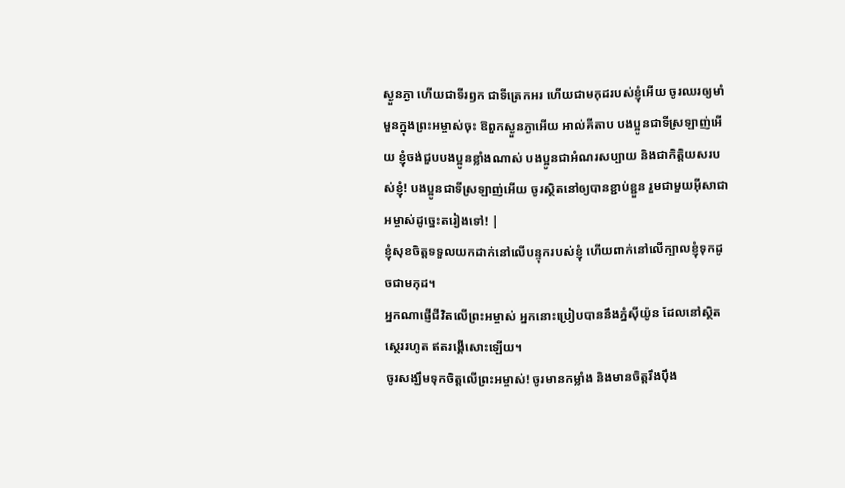ស្ងួនភ្ងា ហើយជាទីរឭក ជាទីត្រេកអរ ហើយជាមកុដរបស់ខ្ញុំអើយ ចូរឈរឲ្យមាំមួនក្នុងព្រះអម្ចាស់ចុះ ឱពួកស្ងួនភ្ងាអើយ អាល់គីតាប បងប្អូនជាទីស្រឡាញ់អើយ ខ្ញុំចង់ជួបបងប្អូនខ្លាំងណាស់ បងប្អូនជាអំណរសប្បាយ និងជាកិត្ដិយសរបស់ខ្ញុំ! បងប្អូនជាទីស្រឡាញ់អើយ ចូរស្ថិតនៅឲ្យបានខ្ជាប់ខ្ជួន រួមជាមួយអ៊ីសាជាអម្ចាស់ដូច្នេះតរៀងទៅ! |
ខ្ញុំសុខចិត្តទទួលយកដាក់នៅលើបន្ទុករបស់ខ្ញុំ ហើយពាក់នៅលើក្បាលខ្ញុំទុកដូចជាមកុដ។
អ្នកណាផ្ញើជីវិតលើព្រះអម្ចាស់ អ្នកនោះប្រៀបបាននឹងភ្នំស៊ីយ៉ូន ដែលនៅស្ថិតស្ថេររហូត ឥតរង្គើសោះឡើយ។
ចូរសង្ឃឹមទុកចិត្តលើព្រះអម្ចាស់! ចូរមានកម្លាំង និងមានចិត្តរឹងប៉ឹង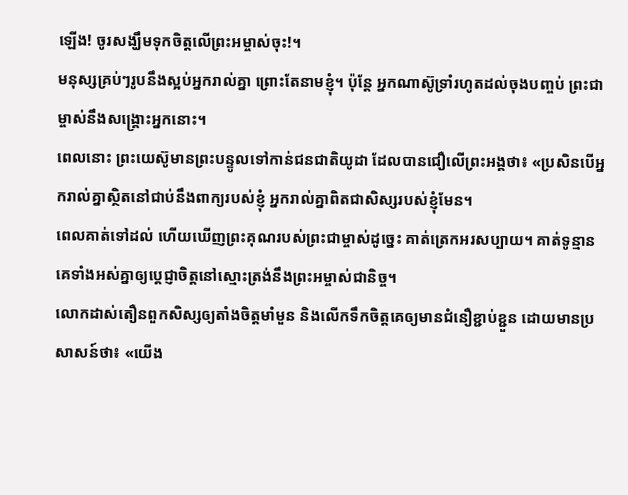ឡើង! ចូរសង្ឃឹមទុកចិត្តលើព្រះអម្ចាស់ចុះ!។
មនុស្សគ្រប់ៗរូបនឹងស្អប់អ្នករាល់គ្នា ព្រោះតែនាមខ្ញុំ។ ប៉ុន្តែ អ្នកណាស៊ូទ្រាំរហូតដល់ចុងបញ្ចប់ ព្រះជាម្ចាស់នឹងសង្គ្រោះអ្នកនោះ។
ពេលនោះ ព្រះយេស៊ូមានព្រះបន្ទូលទៅកាន់ជនជាតិយូដា ដែលបានជឿលើព្រះអង្គថា៖ «ប្រសិនបើអ្នករាល់គ្នាស្ថិតនៅជាប់នឹងពាក្យរបស់ខ្ញុំ អ្នករាល់គ្នាពិតជាសិស្សរបស់ខ្ញុំមែន។
ពេលគាត់ទៅដល់ ហើយឃើញព្រះគុណរបស់ព្រះជាម្ចាស់ដូច្នេះ គាត់ត្រេកអរសប្បាយ។ គាត់ទូន្មានគេទាំងអស់គ្នាឲ្យប្ដេជ្ញាចិត្តនៅស្មោះត្រង់នឹងព្រះអម្ចាស់ជានិច្ច។
លោកដាស់តឿនពួកសិស្សឲ្យតាំងចិត្តមាំមួន និងលើកទឹកចិត្តគេឲ្យមានជំនឿខ្ជាប់ខ្ជួន ដោយមានប្រសាសន៍ថា៖ «យើង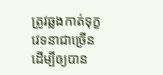ត្រូវឆ្លងកាត់ទុក្ខវេទនាជាច្រើន ដើម្បីឲ្យបាន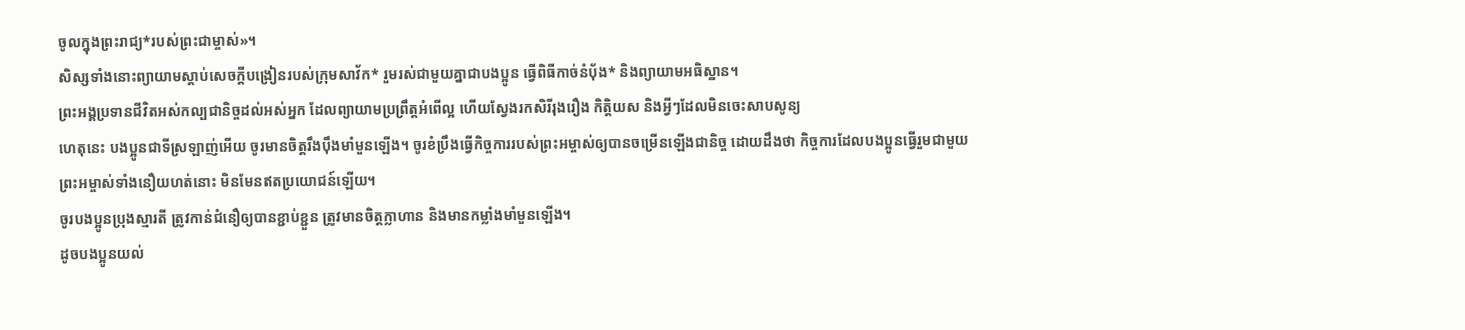ចូលក្នុងព្រះរាជ្យ*របស់ព្រះជាម្ចាស់»។
សិស្សទាំងនោះព្យាយាមស្ដាប់សេចក្ដីបង្រៀនរបស់ក្រុមសាវ័ក* រួមរស់ជាមួយគ្នាជាបងប្អូន ធ្វើពិធីកាច់នំប៉័ង* និងព្យាយាមអធិស្ឋាន។
ព្រះអង្គប្រទានជីវិតអស់កល្បជានិច្ចដល់អស់អ្នក ដែលព្យាយាមប្រព្រឹត្តអំពើល្អ ហើយស្វែងរកសិរីរុងរឿង កិត្តិយស និងអ្វីៗដែលមិនចេះសាបសូន្យ
ហេតុនេះ បងប្អូនជាទីស្រឡាញ់អើយ ចូរមានចិត្តរឹងប៉ឹងមាំមួនឡើង។ ចូរខំប្រឹងធ្វើកិច្ចការរបស់ព្រះអម្ចាស់ឲ្យបានចម្រើនឡើងជានិច្ច ដោយដឹងថា កិច្ចការដែលបងប្អូនធ្វើរួមជាមួយព្រះអម្ចាស់ទាំងនឿយហត់នោះ មិនមែនឥតប្រយោជន៍ឡើយ។
ចូរបងប្អូនប្រុងស្មារតី ត្រូវកាន់ជំនឿឲ្យបានខ្ជាប់ខ្ជួន ត្រូវមានចិត្តក្លាហាន និងមានកម្លាំងមាំមួនឡើង។
ដូចបងប្អូនយល់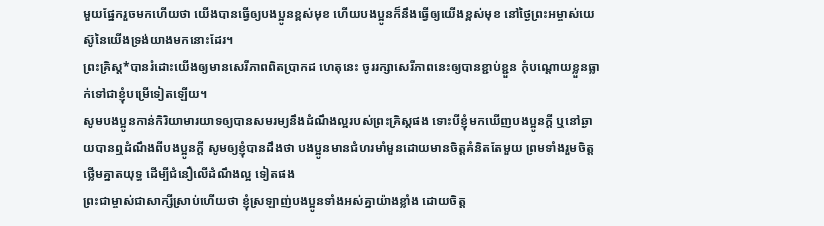មួយផ្នែករួចមកហើយថា យើងបានធ្វើឲ្យបងប្អូនខ្ពស់មុខ ហើយបងប្អូនក៏នឹងធ្វើឲ្យយើងខ្ពស់មុខ នៅថ្ងៃព្រះអម្ចាស់យេស៊ូនៃយើងទ្រង់យាងមកនោះដែរ។
ព្រះគ្រិស្ត*បានរំដោះយើងឲ្យមានសេរីភាពពិតប្រាកដ ហេតុនេះ ចូររក្សាសេរីភាពនេះឲ្យបានខ្ជាប់ខ្ជួន កុំបណ្ដោយខ្លួនធ្លាក់ទៅជាខ្ញុំបម្រើទៀតឡើយ។
សូមបងប្អូនកាន់កិរិយាមារយាទឲ្យបានសមរម្យនឹងដំណឹងល្អរបស់ព្រះគ្រិស្តផង ទោះបីខ្ញុំមកឃើញបងប្អូនក្ដី ឬនៅឆ្ងាយបានឮដំណឹងពីបងប្អូនក្ដី សូមឲ្យខ្ញុំបានដឹងថា បងប្អូនមានជំហរមាំមួនដោយមានចិត្តគំនិតតែមួយ ព្រមទាំងរួមចិត្តថ្លើមគ្នាតយុទ្ធ ដើម្បីជំនឿលើដំណឹងល្អ ទៀតផង
ព្រះជាម្ចាស់ជាសាក្សីស្រាប់ហើយថា ខ្ញុំស្រឡាញ់បងប្អូនទាំងអស់គ្នាយ៉ាងខ្លាំង ដោយចិត្ត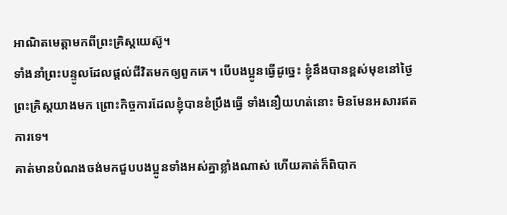អាណិតមេត្តាមកពីព្រះគ្រិស្តយេស៊ូ។
ទាំងនាំព្រះបន្ទូលដែលផ្ដល់ជីវិតមកឲ្យពួកគេ។ បើបងប្អូនធ្វើដូច្នេះ ខ្ញុំនឹងបានខ្ពស់មុខនៅថ្ងៃព្រះគ្រិស្តយាងមក ព្រោះកិច្ចការដែលខ្ញុំបានខំប្រឹងធ្វើ ទាំងនឿយហត់នោះ មិនមែនអសារឥតការទេ។
គាត់មានបំណងចង់មកជួបបងប្អូនទាំងអស់គ្នាខ្លាំងណាស់ ហើយគាត់ក៏ពិបាក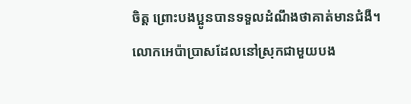ចិត្ត ព្រោះបងប្អូនបានទទួលដំណឹងថាគាត់មានជំងឺ។
លោកអេប៉ាប្រាសដែលនៅស្រុកជាមួយបង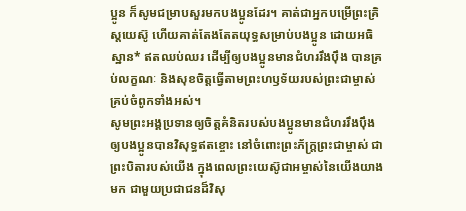ប្អូន ក៏សូមជម្រាបសួរមកបងប្អូនដែរ។ គាត់ជាអ្នកបម្រើព្រះគ្រិស្តយេស៊ូ ហើយគាត់តែងតែតយុទ្ធសម្រាប់បងប្អូន ដោយអធិស្ឋាន* ឥតឈប់ឈរ ដើម្បីឲ្យបងប្អូនមានជំហររឹងប៉ឹង បានគ្រប់លក្ខណៈ និងសុខចិត្តធ្វើតាមព្រះហឫទ័យរបស់ព្រះជាម្ចាស់ គ្រប់ចំពូកទាំងអស់។
សូមព្រះអង្គប្រទានឲ្យចិត្តគំនិតរបស់បងប្អូនមានជំហររឹងប៉ឹង ឲ្យបងប្អូនបានវិសុទ្ធឥតខ្ចោះ នៅចំពោះព្រះភ័ក្ត្រព្រះជាម្ចាស់ ជាព្រះបិតារបស់យើង ក្នុងពេលព្រះយេស៊ូជាអម្ចាស់នៃយើងយាងមក ជាមួយប្រជាជនដ៏វិសុ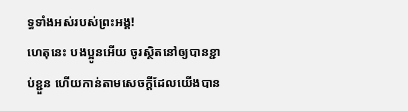ទ្ធទាំងអស់របស់ព្រះអង្គ!
ហេតុនេះ បងប្អូនអើយ ចូរស្ថិតនៅឲ្យបានខ្ជាប់ខ្ជួន ហើយកាន់តាមសេចក្ដីដែលយើងបាន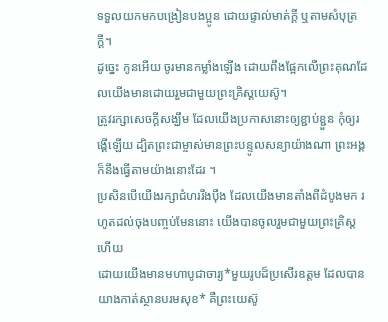ទទួលយកមកបង្រៀនបងប្អូន ដោយផ្ទាល់មាត់ក្ដី ឬតាមសំបុត្រក្ដី។
ដូច្នេះ កូនអើយ ចូរមានកម្លាំងឡើង ដោយពឹងផ្អែកលើព្រះគុណដែលយើងមានដោយរួមជាមួយព្រះគ្រិស្តយេស៊ូ។
ត្រូវរក្សាសេចក្ដីសង្ឃឹម ដែលយើងប្រកាសនោះឲ្យខ្ជាប់ខ្ជួន កុំឲ្យរង្គើឡើយ ដ្បិតព្រះជាម្ចាស់មានព្រះបន្ទូលសន្យាយ៉ាងណា ព្រះអង្គក៏នឹងធ្វើតាមយ៉ាងនោះដែរ ។
ប្រសិនបើយើងរក្សាជំហររឹងប៉ឹង ដែលយើងមានតាំងពីដំបូងមក រហូតដល់ចុងបញ្ចប់មែននោះ យើងបានចូលរួមជាមួយព្រះគ្រិស្តហើយ
ដោយយើងមានមហាបូជាចារ្យ*មួយរូបដ៏ប្រសើរឧត្ដម ដែលបានយាងកាត់ស្ថានបរមសុខ* គឺព្រះយេស៊ូ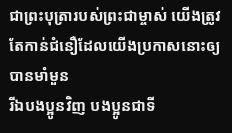ជាព្រះបុត្រារបស់ព្រះជាម្ចាស់ យើងត្រូវតែកាន់ជំនឿដែលយើងប្រកាសនោះឲ្យបានមាំមួន
រីឯបងប្អូនវិញ បងប្អូនជាទី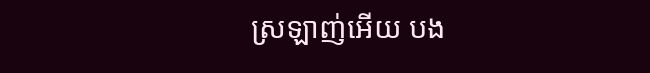ស្រឡាញ់អើយ បង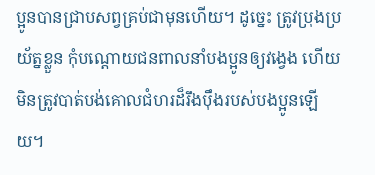ប្អូនបានជ្រាបសព្វគ្រប់ជាមុនហើយ។ ដូច្នេះ ត្រូវប្រុងប្រយ័ត្នខ្លួន កុំបណ្ដោយជនពាលនាំបងប្អូនឲ្យវង្វេង ហើយមិនត្រូវបាត់បង់គោលជំហរដ៏រឹងប៉ឹងរបស់បងប្អូនឡើយ។